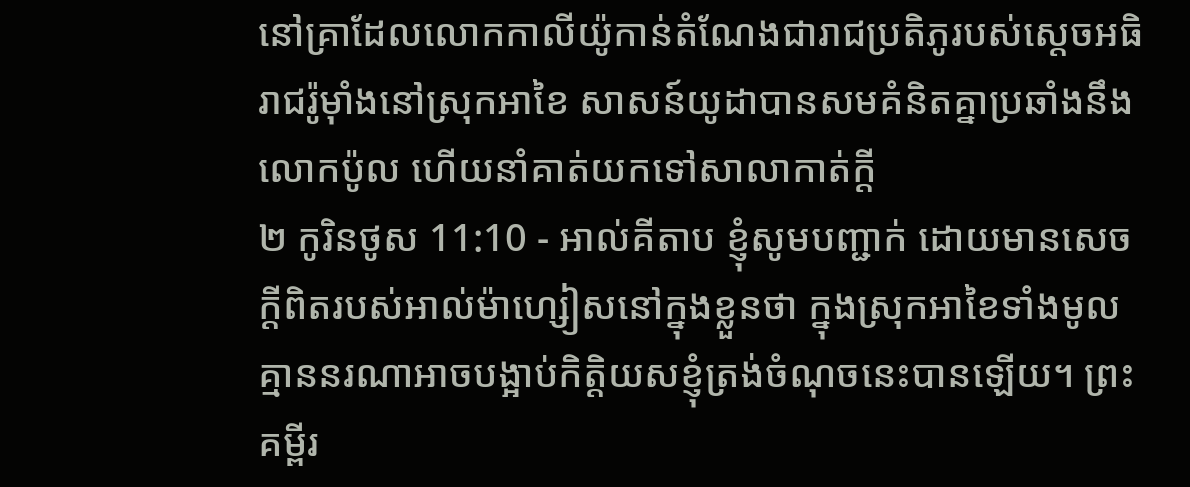នៅគ្រាដែលលោកកាលីយ៉ូកាន់តំណែងជារាជប្រតិភូរបស់ស្តេចអធិរាជរ៉ូម៉ាំងនៅស្រុកអាខៃ សាសន៍យូដាបានសមគំនិតគ្នាប្រឆាំងនឹងលោកប៉ូល ហើយនាំគាត់យកទៅសាលាកាត់ក្ដី
២ កូរិនថូស 11:10 - អាល់គីតាប ខ្ញុំសូមបញ្ជាក់ ដោយមានសេចក្ដីពិតរបស់អាល់ម៉ាហ្សៀសនៅក្នុងខ្លួនថា ក្នុងស្រុកអាខៃទាំងមូល គ្មាននរណាអាចបង្អាប់កិត្ដិយសខ្ញុំត្រង់ចំណុចនេះបានឡើយ។ ព្រះគម្ពីរ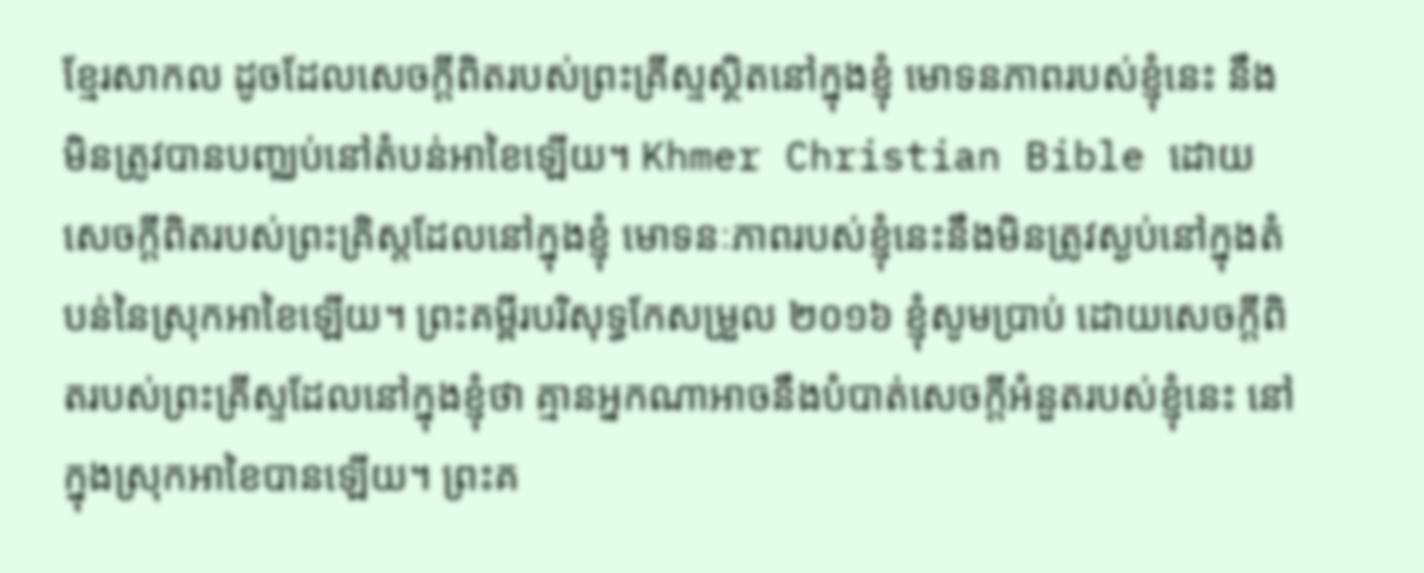ខ្មែរសាកល ដូចដែលសេចក្ដីពិតរបស់ព្រះគ្រីស្ទស្ថិតនៅក្នុងខ្ញុំ មោទនភាពរបស់ខ្ញុំនេះ នឹងមិនត្រូវបានបញ្ឈប់នៅតំបន់អាខៃឡើយ។ Khmer Christian Bible ដោយសេចក្ដីពិតរបស់ព្រះគ្រិស្ដដែលនៅក្នុងខ្ញុំ មោទនៈភាពរបស់ខ្ញុំនេះនឹងមិនត្រូវស្ងប់នៅក្នុងតំបន់នៃស្រុកអាខៃឡើយ។ ព្រះគម្ពីរបរិសុទ្ធកែសម្រួល ២០១៦ ខ្ញុំសូមប្រាប់ ដោយសេចក្តីពិតរបស់ព្រះគ្រីស្ទដែលនៅក្នុងខ្ញុំថា គ្មានអ្នកណាអាចនឹងបំបាត់សេចក្តីអំនួតរបស់ខ្ញុំនេះ នៅក្នុងស្រុកអាខៃបានឡើយ។ ព្រះគ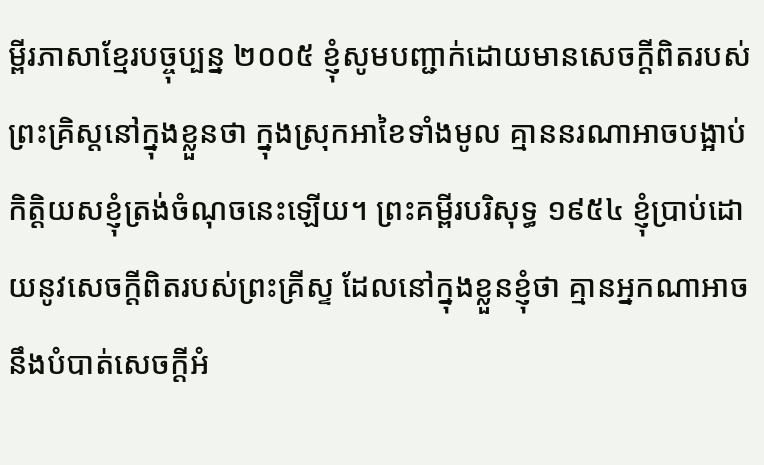ម្ពីរភាសាខ្មែរបច្ចុប្បន្ន ២០០៥ ខ្ញុំសូមបញ្ជាក់ដោយមានសេចក្ដីពិតរបស់ព្រះគ្រិស្តនៅក្នុងខ្លួនថា ក្នុងស្រុកអាខៃទាំងមូល គ្មាននរណាអាចបង្អាប់កិត្តិយសខ្ញុំត្រង់ចំណុចនេះឡើយ។ ព្រះគម្ពីរបរិសុទ្ធ ១៩៥៤ ខ្ញុំប្រាប់ដោយនូវសេចក្ដីពិតរបស់ព្រះគ្រីស្ទ ដែលនៅក្នុងខ្លួនខ្ញុំថា គ្មានអ្នកណាអាចនឹងបំបាត់សេចក្ដីអំ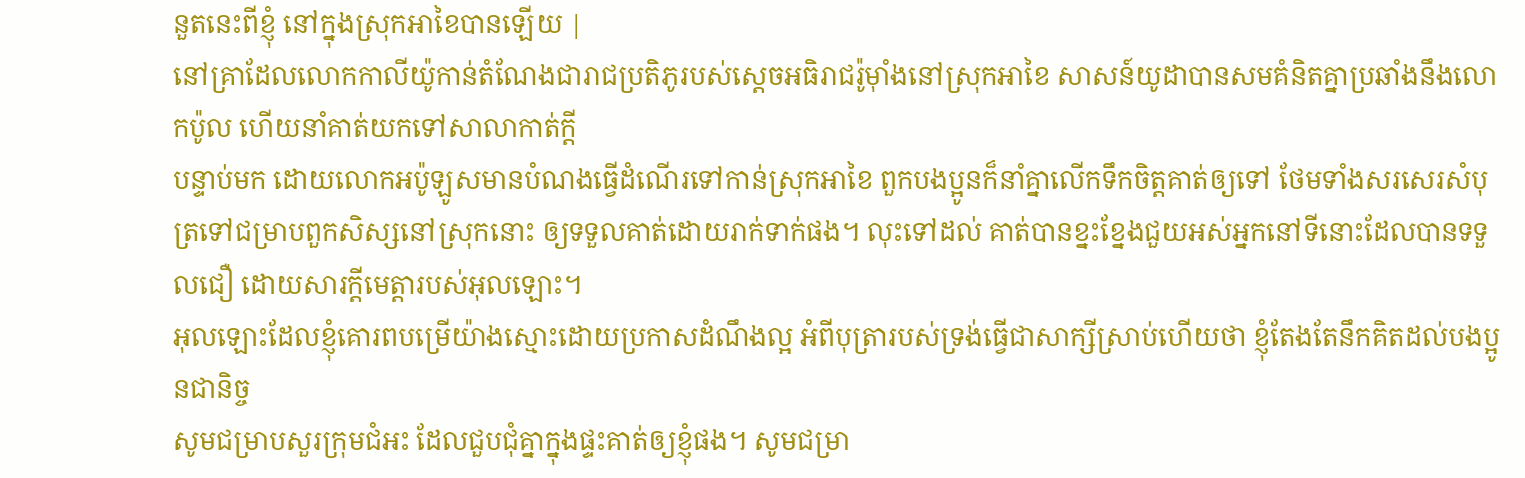នួតនេះពីខ្ញុំ នៅក្នុងស្រុកអាខៃបានឡើយ |
នៅគ្រាដែលលោកកាលីយ៉ូកាន់តំណែងជារាជប្រតិភូរបស់ស្តេចអធិរាជរ៉ូម៉ាំងនៅស្រុកអាខៃ សាសន៍យូដាបានសមគំនិតគ្នាប្រឆាំងនឹងលោកប៉ូល ហើយនាំគាត់យកទៅសាលាកាត់ក្ដី
បន្ទាប់មក ដោយលោកអប៉ូឡូសមានបំណងធ្វើដំណើរទៅកាន់ស្រុកអាខៃ ពួកបងប្អូនក៏នាំគ្នាលើកទឹកចិត្ដគាត់ឲ្យទៅ ថែមទាំងសរសេរសំបុត្រទៅជម្រាបពួកសិស្សនៅស្រុកនោះ ឲ្យទទួលគាត់ដោយរាក់ទាក់ផង។ លុះទៅដល់ គាត់បានខ្នះខ្នែងជួយអស់អ្នកនៅទីនោះដែលបានទទួលជឿ ដោយសារក្តីមេត្តារបស់អុលឡោះ។
អុលឡោះដែលខ្ញុំគោរពបម្រើយ៉ាងស្មោះដោយប្រកាសដំណឹងល្អ អំពីបុត្រារបស់ទ្រង់ធ្វើជាសាក្សីស្រាប់ហើយថា ខ្ញុំតែងតែនឹកគិតដល់បងប្អូនជានិច្ច
សូមជម្រាបសួរក្រុមជំអះ ដែលជួបជុំគ្នាក្នុងផ្ទះគាត់ឲ្យខ្ញុំផង។ សូមជម្រា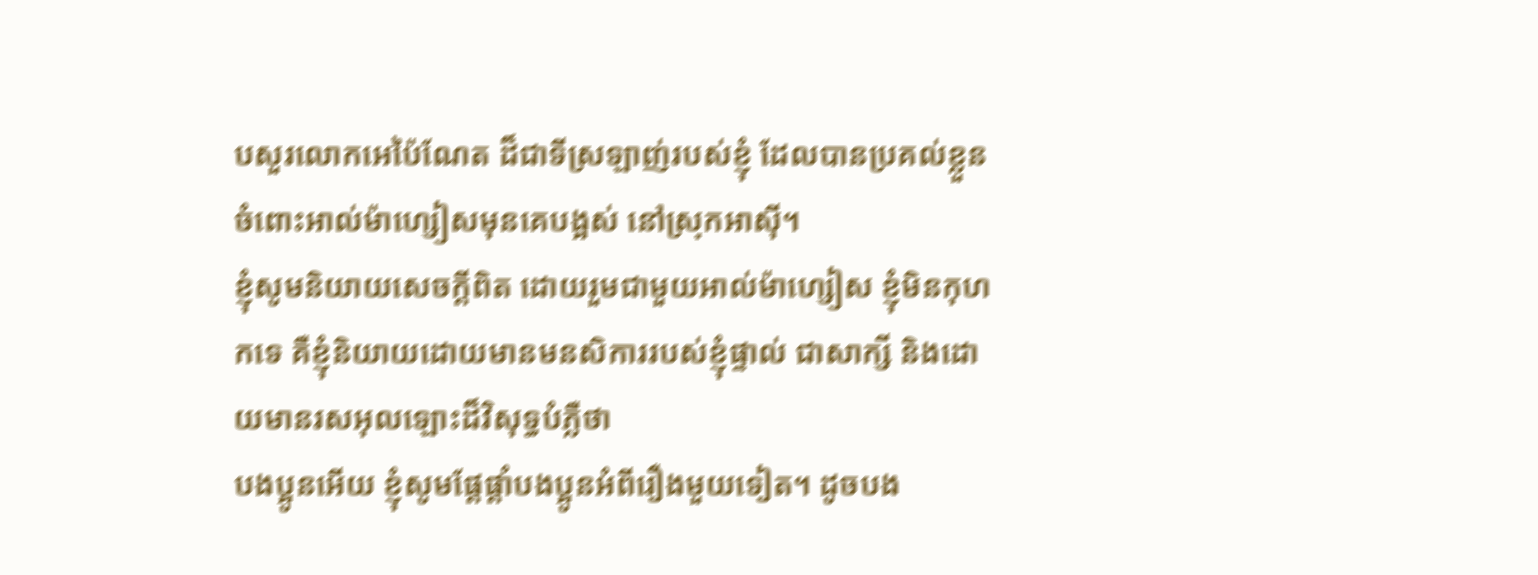បសួរលោកអេប៉ៃណែត ដ៏ជាទីស្រឡាញ់របស់ខ្ញុំ ដែលបានប្រគល់ខ្លួនចំពោះអាល់ម៉ាហ្សៀសមុនគេបង្អស់ នៅស្រុកអាស៊ី។
ខ្ញុំសូមនិយាយសេចក្ដីពិត ដោយរួមជាមួយអាល់ម៉ាហ្សៀស ខ្ញុំមិនកុហកទេ គឺខ្ញុំនិយាយដោយមានមនសិការរបស់ខ្ញុំផ្ទាល់ ជាសាក្សី និងដោយមានរសអុលឡោះដ៏វិសុទ្ធបំភ្លឺថា
បងប្អូនអើយ ខ្ញុំសូមផ្ដែផ្ដាំបងប្អូនអំពីរឿងមួយទៀត។ ដូចបង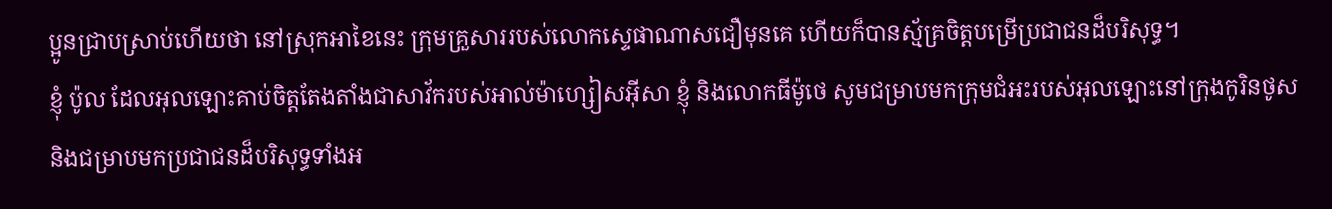ប្អូនជ្រាបស្រាប់ហើយថា នៅស្រុកអាខៃនេះ ក្រុមគ្រួសាររបស់លោកស្ទេផាណាសជឿមុនគេ ហើយក៏បានស្ម័គ្រចិត្ដបម្រើប្រជាជនដ៏បរិសុទ្ធ។
ខ្ញុំ ប៉ូល ដែលអុលឡោះគាប់ចិត្តតែងតាំងជាសាវ័ករបស់អាល់ម៉ាហ្សៀសអ៊ីសា ខ្ញុំ និងលោកធីម៉ូថេ សូមជម្រាបមកក្រុមជំអះរបស់អុលឡោះនៅក្រុងកូរិនថូស និងជម្រាបមកប្រជាជនដ៏បរិសុទ្ធទាំងអ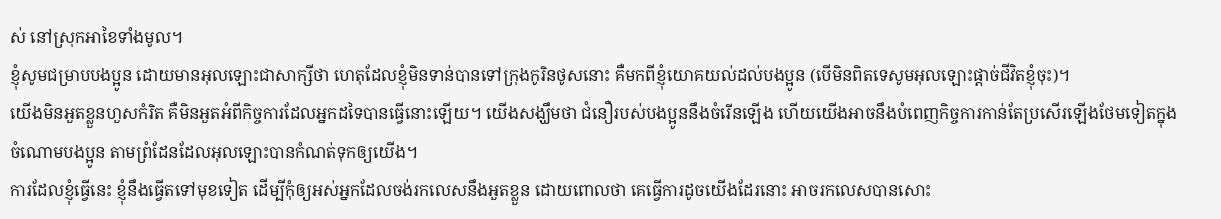ស់ នៅស្រុកអាខៃទាំងមូល។
ខ្ញុំសូមជម្រាបបងប្អូន ដោយមានអុលឡោះជាសាក្សីថា ហេតុដែលខ្ញុំមិនទាន់បានទៅក្រុងកូរិនថូសនោះ គឺមកពីខ្ញុំយោគយល់ដល់បងប្អូន (បើមិនពិតទេសូមអុលឡោះផ្ដាច់ជីវិតខ្ញុំចុះ)។
យើងមិនអួតខ្លួនហួសកំរិត គឺមិនអួតអំពីកិច្ចការដែលអ្នកដទៃបានធ្វើនោះឡើយ។ យើងសង្ឃឹមថា ជំនឿរបស់បងប្អូននឹងចំរើនឡើង ហើយយើងអាចនឹងបំពេញកិច្ចការកាន់តែប្រសើរឡើងថែមទៀតក្នុងចំណោមបងប្អូន តាមព្រំដែនដែលអុលឡោះបានកំណត់ទុកឲ្យយើង។
ការដែលខ្ញុំធ្វើនេះ ខ្ញុំនឹងធ្វើតទៅមុខទៀត ដើម្បីកុំឲ្យអស់អ្នកដែលចង់រកលេសនឹងអួតខ្លួន ដោយពោលថា គេធ្វើការដូចយើងដែរនោះ អាចរកលេសបានសោះ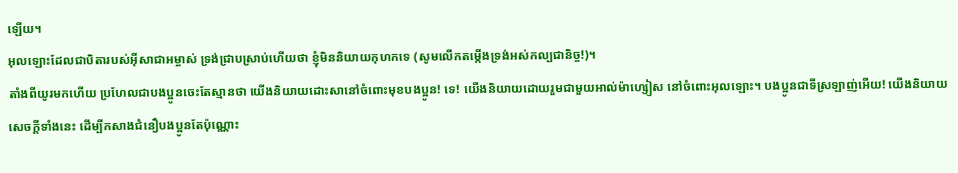ឡើយ។
អុលឡោះដែលជាបិតារបស់អ៊ីសាជាអម្ចាស់ ទ្រង់ជ្រាបស្រាប់ហើយថា ខ្ញុំមិននិយាយកុហកទេ (សូមលើកតម្កើងទ្រង់អស់កល្បជានិច្ច!)។
តាំងពីយូរមកហើយ ប្រហែលជាបងប្អូនចេះតែស្មានថា យើងនិយាយដោះសានៅចំពោះមុខបងប្អូន! ទេ! យើងនិយាយដោយរួមជាមួយអាល់ម៉ាហ្សៀស នៅចំពោះអុលឡោះ។ បងប្អូនជាទីស្រឡាញ់អើយ! យើងនិយាយសេចក្ដីទាំងនេះ ដើម្បីកសាងជំនឿបងប្អូនតែប៉ុណ្ណោះ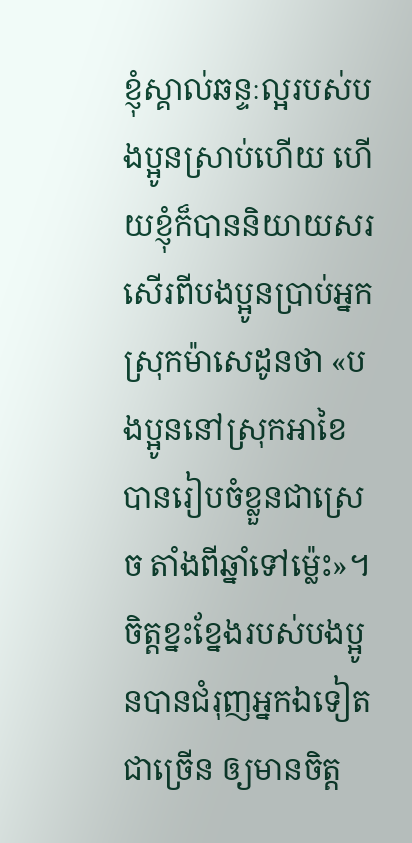ខ្ញុំស្គាល់ឆន្ទៈល្អរបស់បងប្អូនស្រាប់ហើយ ហើយខ្ញុំក៏បាននិយាយសរសើរពីបងប្អូនប្រាប់អ្នកស្រុកម៉ាសេដូនថា «បងប្អូននៅស្រុកអាខៃបានរៀបចំខ្លួនជាស្រេច តាំងពីឆ្នាំទៅម៉្លេះ»។ ចិត្ដខ្នះខ្នែងរបស់បងប្អូនបានជំរុញអ្នកឯទៀតជាច្រើន ឲ្យមានចិត្ដ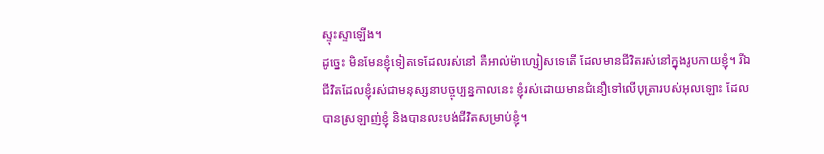ស្ទុះស្ទាឡើង។
ដូច្នេះ មិនមែនខ្ញុំទៀតទេដែលរស់នៅ គឺអាល់ម៉ាហ្សៀសទេតើ ដែលមានជីវិតរស់នៅក្នុងរូបកាយខ្ញុំ។ រីឯជីវិតដែលខ្ញុំរស់ជាមនុស្សនាបច្ចុប្បន្នកាលនេះ ខ្ញុំរស់ដោយមានជំនឿទៅលើបុត្រារបស់អុលឡោះ ដែលបានស្រឡាញ់ខ្ញុំ និងបានលះបង់ជីវិតសម្រាប់ខ្ញុំ។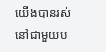យើងបានរស់នៅជាមួយប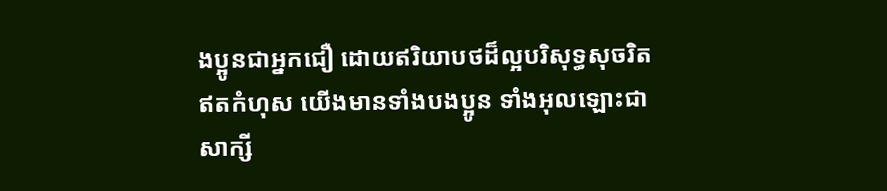ងប្អូនជាអ្នកជឿ ដោយឥរិយាបថដ៏ល្អបរិសុទ្ធសុចរិតឥតកំហុស យើងមានទាំងបងប្អូន ទាំងអុលឡោះជាសាក្សី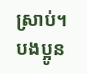ស្រាប់។
បងប្អូន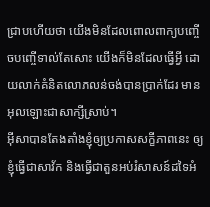ជ្រាបហើយថា យើងមិនដែលពោលពាក្យបញ្ចើចបញ្ចើទាល់តែសោះ យើងក៏មិនដែលធ្វើអ្វី ដោយលាក់គំនិតលោភលន់ចង់បានប្រាក់ដែរ មានអុលឡោះជាសាក្សីស្រាប់។
អ៊ីសាបានតែងតាំងខ្ញុំឲ្យប្រកាសសក្ខីភាពនេះ ឲ្យខ្ញុំធ្វើជាសាវ័ក និងធ្វើជាតួនអប់រំសាសន៍ដទៃអំ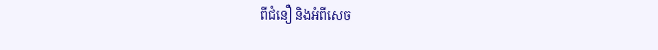ពីជំនឿ និងអំពីសេច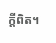ក្ដីពិត។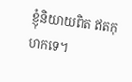ខ្ញុំនិយាយពិត ឥតកុហកទេ។